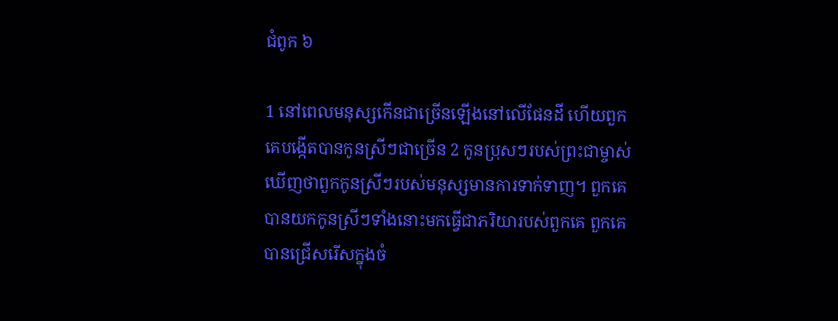ជំពូក ៦

1 នៅពេលមនុស្សកើនជាច្រើនឡើងនៅលើផែនដី ហើយពួកគេបង្កើតបានកូនស្រីៗជាច្រើន 2 កូនប្រុសៗរបស់ព្រះជាម្ចាស់ឃើញថាពួកកូនស្រីៗរបស់មនុស្សមានការទាក់ទាញ។ ពួកគេបានយកកូនស្រីៗទាំងនោះមកធ្វើជាភរិយារបស់ពួកគេ ពួកគេបានជ្រើសរើសក្នុងចំ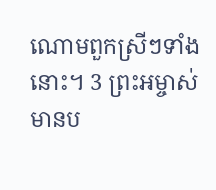ណោមពួកស្រីៗទាំងនោះ។ 3 ព្រះអម្ចាស់មានប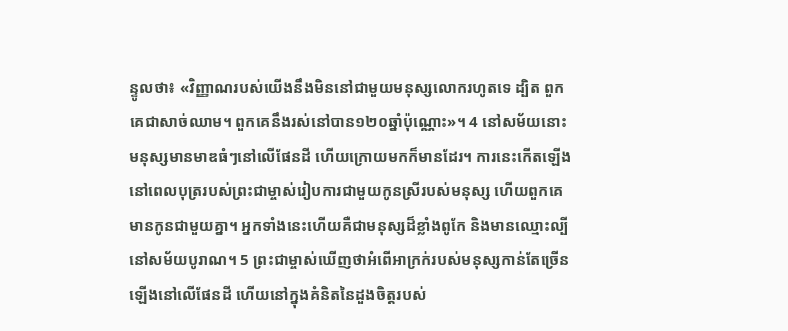ន្ទូលថា៖ «វិញ្ញាណរបស់យើងនឹងមិននៅជាមួយមនុស្សលោករហូតទេ ដ្បិត ពួកគេជាសាច់ឈាម។ ពួកគេនឹងរស់នៅបាន១២០ឆ្នាំប៉ុណ្ណោះ»។ 4 នៅសម័យនោះ មនុស្សមានមាឌធំៗនៅលើផែនដី ហើយក្រោយមកក៏មានដែរ។ ការនេះកើតឡើងនៅពេលបុត្ររបស់ព្រះជាម្ចាស់រៀបការជាមួយកូនស្រីរបស់មនុស្ស ហើយពួកគេមានកូនជាមួយគ្នា។ អ្នកទាំងនេះហើយគឺជាមនុស្សដ៏ខ្លាំងពូកែ និងមានឈ្មោះល្បីនៅសម័យបូរាណ។ 5 ព្រះជាម្ចាស់ឃើញថាអំពើអាក្រក់របស់មនុស្សកាន់តែច្រើនឡើងនៅលើផែនដី ហើយនៅក្នុងគំនិតនៃដួងចិត្តរបស់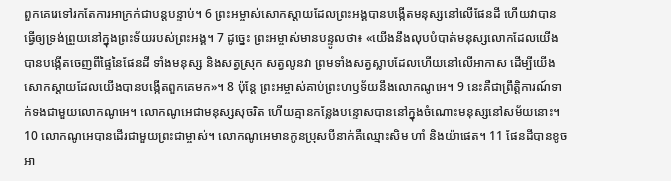ពួកគេរេទៅរកតែការអាក្រក់ជាបន្តបន្ទាប់។ 6 ព្រះអម្ចាស់សោកស្តាយដែលព្រះអង្គបានបង្កើតមនុស្សនៅលើផែនដី ហើយវាបានធ្វើឲ្យទ្រង់ព្រួយនៅក្នុងព្រះទ័យរបស់ព្រះអង្គ។ 7 ដូច្នេះ ព្រះអម្ចាស់មានបន្ទូលថា៖ «យើងនឹងលុបបំបាត់មនុស្សលោកដែលយើងបានបង្កើតចេញពីផ្ទៃនៃផែនដី ទាំងមនុស្ស និងសត្វស្រុក សត្វលូនវា ព្រមទាំងសត្វស្លាបដែលហើយនៅលើអាកាស ដើម្បីយើងសោកស្តាយដែលយើងបានបង្កើតពួកគេមក»។ 8 ប៉ុន្តែ ព្រះអម្ចាស់គាប់ព្រះហឫទ័យនឹងលោកណូអេ។ 9 នេះគឺជាព្រឹត្តិការណ៍ទាក់ទងជាមួយលោកណូអេ។ លោកណូអេជាមនុស្សសុចរិត ហើយគ្មានកន្លែងបន្ទោសបាននៅក្នុងចំណោះមនុស្សនៅសម័យនោះ។ 10 លោកណូអេបានដើរជាមួយព្រះជាម្ចាស់។ លោកណូអេមានកូនប្រុសបីនាក់គឺឈ្មោះសិម ហាំ និងយ៉ាផេត។ 11 ផែនដីបានខូចអា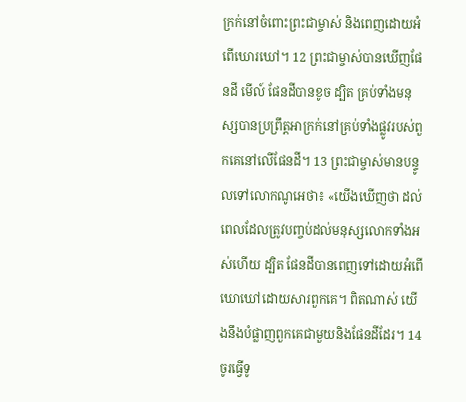ក្រក់នៅចំពោះព្រះជាម្ចាស់ និងពេញដោយអំពើឃោរឃៅ។ 12 ព្រះជាម្ចាស់បានឃើញផែនដី មើល៍ ផែនដីបានខូច ដ្បិត គ្រប់ទាំងមនុស្សបានប្រព្រឹត្តអាក្រក់នៅគ្រប់ទាំងផ្លូវរបស់ពួកគេនៅលើផែនដី។ 13 ព្រះជាម្ចាស់មានបន្ទូលទៅលោកណូអេថា៖ «យើងឃើញថា ដល់ពេលដែលត្រូវបញ្ចប់ដល់មនុស្សលោកទាំងអស់ហើយ ដ្បិត ផែនដីបានពេញទៅដោយអំពើឃោឃៅដោយសារពួកគេ។ ពិតណាស់ យើងនឹងបំផ្លាញពួកគេជាមួយនិងផែនដីដែរ។ 14 ចូរធ្វើទូ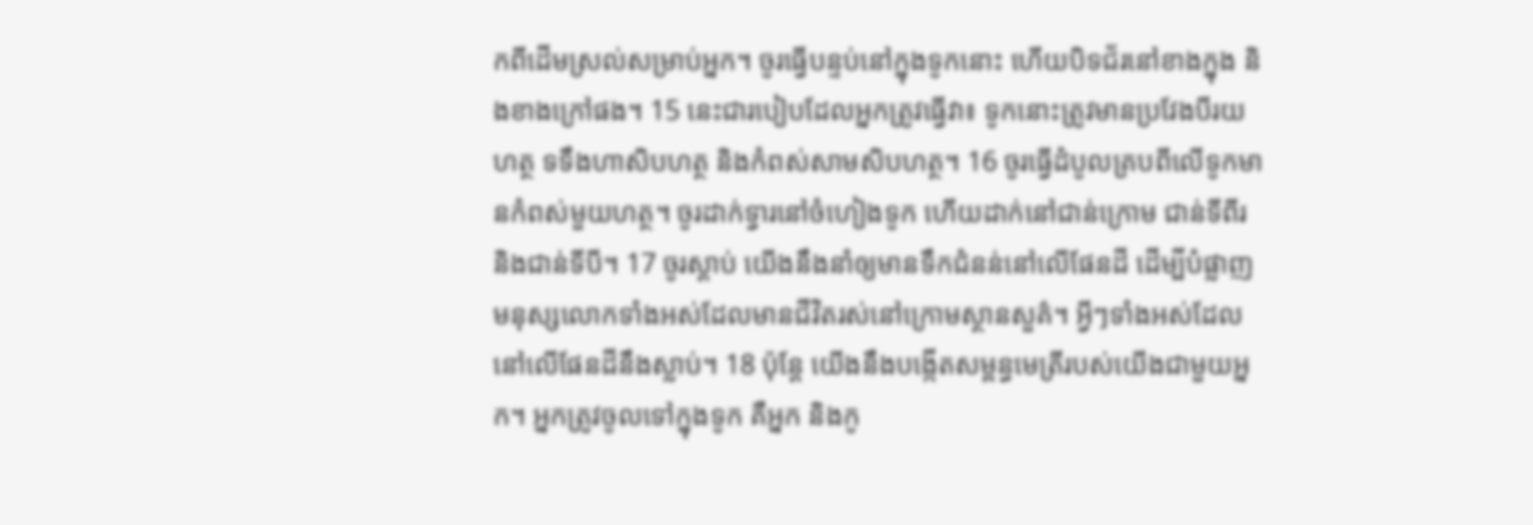កពីដើមស្រល់សម្រាប់អ្នក។ ចូរធ្វើបន្ទប់នៅក្នុងទូកនោះ ហើយបិទជ័រនៅខាងក្នុង និងខាងក្រៅផង។ 15 នេះជារបៀបដែលអ្នកត្រូវធ្វើវា៖ ទូកនោះត្រូវមានប្រវែងបីរយហត្ថ ទទឹងហាសិបហត្ថ និងកំពស់សាមសិបហត្ថ។ 16 ចូរធ្វើដំបូលគ្របពីលើទូកមានកំពស់មួយហត្ថ។ ចូរដាក់ទ្វារនៅចំហៀងទូក ហើយដាក់នៅជាន់ក្រោម ជាន់ទីពីរ និងជាន់ទីបី។ 17 ចូរស្តាប់ យើងនឹងនាំឲ្យមានទឹកជំនន់នៅលើផែនដី ដើម្បីបំផ្លាញមនុស្សលោកទាំងអស់ដែលមានជីវិតរស់នៅក្រោមស្ថានសួគ៌។ អ្វីៗទាំងអស់ដែលនៅលើផែនដីនឹងស្លាប់។ 18 ប៉ុន្តែ យើងនឹងបង្កើតសម្ពន្ធមេត្រីរបស់យើងជាមួយអ្នក។ អ្នកត្រូវចូលទៅក្នុងទូក គឺអ្នក និងកូ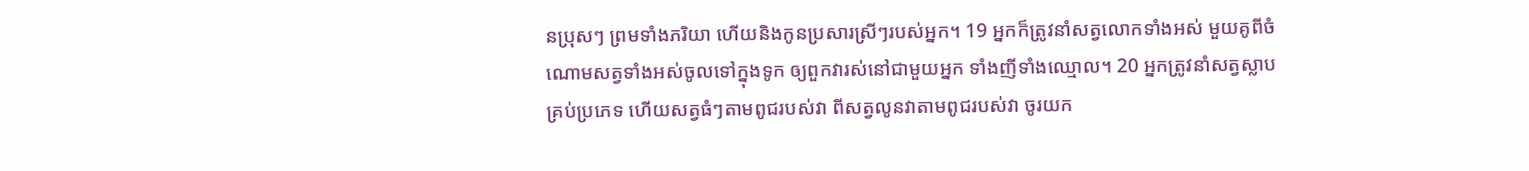នប្រុសៗ ព្រមទាំងភរិយា ហើយនិងកូនប្រសារស្រីៗរបស់អ្នក។ 19 អ្នកក៏ត្រូវនាំសត្វលោកទាំងអស់ មួយគូពីចំណោមសត្វទាំងអស់ចូលទៅក្នុងទូក ឲ្យពួកវារស់នៅជាមួយអ្នក ទាំងញីទាំងឈ្មោល។ 20 អ្នកត្រូវនាំសត្វស្លាបគ្រប់ប្រភេទ ហើយសត្វធំៗតាមពូជរបស់វា ពីសត្វលូនវាតាមពូជរបស់វា ចូរយក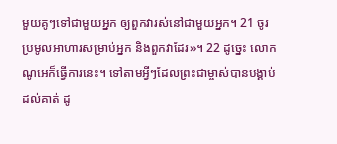មួយគូៗទៅជាមួយអ្នក ឲ្យពួកវារស់នៅជាមួយអ្នក។ 21 ចូរប្រមូលអាហារសម្រាប់អ្នក និងពួកវាដែរ»។ 22 ដូច្នេះ លោកណូអេក៏ធ្វើការនេះ។ ទៅតាមអ្វីៗដែលព្រះជាម្ចាស់បានបង្គាប់ដល់គាត់ ដូ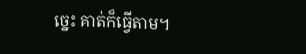ច្នេះ គាត់ក៏ធ្វើតាម។